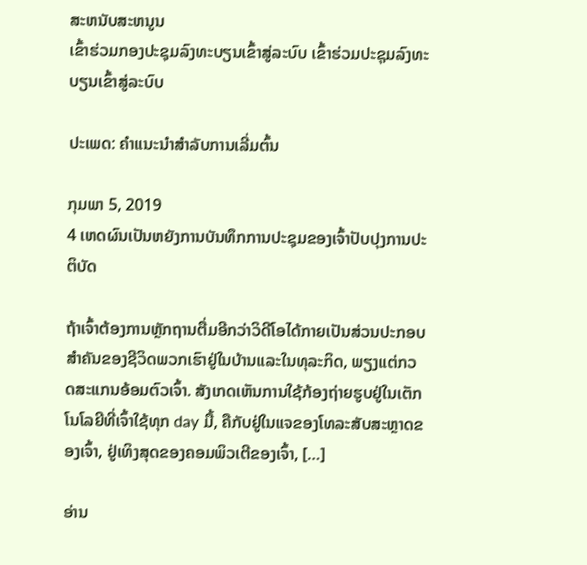ສະຫນັບສະຫນູນ
ເຂົ້າຮ່ວມກອງປະຊຸມລົງທະບຽນເຂົ້າສູ່ລະບົບ ເຂົ້າຮ່ວມປະຊຸມລົງທະບຽນເຂົ້າສູ່ລະບົບ

ປະເພດ: ຄໍາແນະນໍາສໍາລັບການເລີ່ມຕົ້ນ

ກຸມພາ 5, 2019
4 ເຫດຜົນເປັນຫຍັງການບັນທຶກການປະຊຸມຂອງເຈົ້າປັບປຸງການປະຕິບັດ

ຖ້າເຈົ້າຕ້ອງການຫຼັກຖານຕື່ມອີກວ່າວິດີໂອໄດ້ກາຍເປັນສ່ວນປະກອບສໍາຄັນຂອງຊີວິດພວກເຮົາຢູ່ໃນບ້ານແລະໃນທຸລະກິດ, ພຽງແຕ່ກວດສະແກນອ້ອມຕົວເຈົ້າ. ສັງເກດເຫັນການໃຊ້ກ້ອງຖ່າຍຮູບຢູ່ໃນເຕັກໂນໂລຍີທີ່ເຈົ້າໃຊ້ທຸກ day ມື້, ຄືກັບຢູ່ໃນແຈຂອງໂທລະສັບສະຫຼາດຂອງເຈົ້າ, ຢູ່ເທິງສຸດຂອງຄອມພິວເຕີຂອງເຈົ້າ, […]

ອ່ານ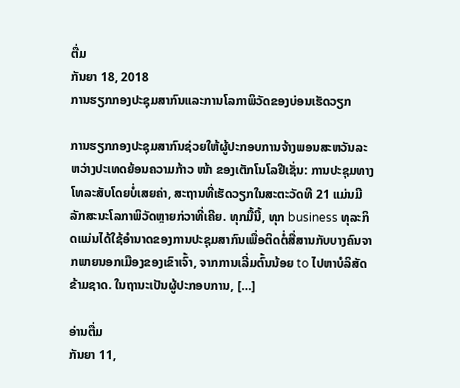ຕື່ມ
ກັນຍາ 18, 2018
ການຮຽກກອງປະຊຸມສາກົນແລະການໂລກາພິວັດຂອງບ່ອນເຮັດວຽກ

ການຮຽກກອງປະຊຸມສາກົນຊ່ວຍໃຫ້ຜູ້ປະກອບການຈ້າງພອນສະຫວັນລະຫວ່າງປະເທດຍ້ອນຄວາມກ້າວ ໜ້າ ຂອງເຕັກໂນໂລຢີເຊັ່ນ: ການປະຊຸມທາງໂທລະສັບໂດຍບໍ່ເສຍຄ່າ, ສະຖານທີ່ເຮັດວຽກໃນສະຕະວັດທີ 21 ແມ່ນມີລັກສະນະໂລກາພິວັດຫຼາຍກ່ວາທີ່ເຄີຍ. ທຸກມື້ນີ້, ທຸກ business ທຸລະກິດແມ່ນໄດ້ໃຊ້ອໍານາດຂອງການປະຊຸມສາກົນເພື່ອຕິດຕໍ່ສື່ສານກັບບາງຄົນຈາກພາຍນອກເມືອງຂອງເຂົາເຈົ້າ, ຈາກການເລີ່ມຕົ້ນນ້ອຍ to ໄປຫາບໍລິສັດຂ້າມຊາດ. ໃນຖານະເປັນຜູ້ປະກອບການ, […]

ອ່ານຕື່ມ
ກັນຍາ 11,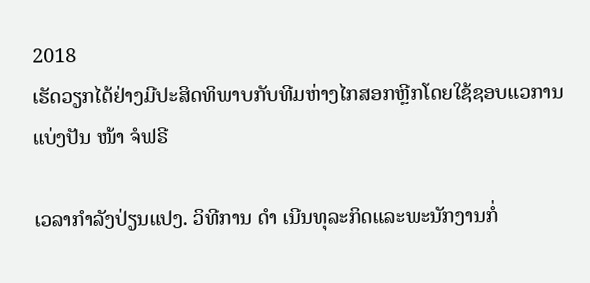2018
ເຮັດວຽກໄດ້ຢ່າງມີປະສິດທິພາບກັບທີມຫ່າງໄກສອກຫຼີກໂດຍໃຊ້ຊອບແວການແບ່ງປັນ ໜ້າ ຈໍຟຣີ

ເວລາກໍາລັງປ່ຽນແປງ. ວິທີການ ດຳ ເນີນທຸລະກິດແລະພະນັກງານກໍ່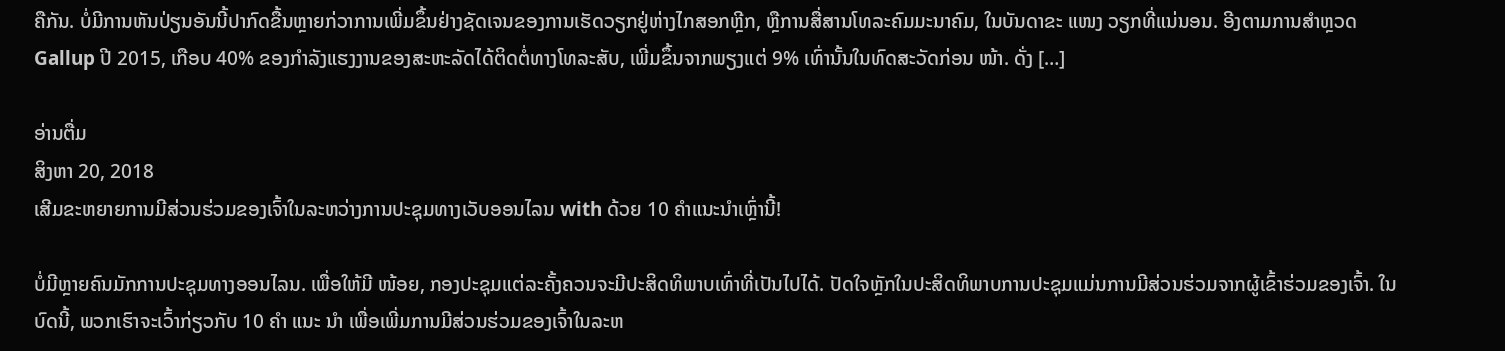ຄືກັນ. ບໍ່ມີການຫັນປ່ຽນອັນນີ້ປາກົດຂື້ນຫຼາຍກ່ວາການເພີ່ມຂຶ້ນຢ່າງຊັດເຈນຂອງການເຮັດວຽກຢູ່ຫ່າງໄກສອກຫຼີກ, ຫຼືການສື່ສານໂທລະຄົມມະນາຄົມ, ໃນບັນດາຂະ ແໜງ ວຽກທີ່ແນ່ນອນ. ອີງຕາມການສໍາຫຼວດ Gallup ປີ 2015, ເກືອບ 40% ຂອງກໍາລັງແຮງງານຂອງສະຫະລັດໄດ້ຕິດຕໍ່ທາງໂທລະສັບ, ເພີ່ມຂຶ້ນຈາກພຽງແຕ່ 9% ເທົ່ານັ້ນໃນທົດສະວັດກ່ອນ ໜ້າ. ດັ່ງ […]

ອ່ານຕື່ມ
ສິງຫາ 20, 2018
ເສີມຂະຫຍາຍການມີສ່ວນຮ່ວມຂອງເຈົ້າໃນລະຫວ່າງການປະຊຸມທາງເວັບອອນໄລນ with ດ້ວຍ 10 ຄໍາແນະນໍາເຫຼົ່ານີ້!

ບໍ່ມີຫຼາຍຄົນມັກການປະຊຸມທາງອອນໄລນ. ເພື່ອໃຫ້ມີ ໜ້ອຍ, ກອງປະຊຸມແຕ່ລະຄັ້ງຄວນຈະມີປະສິດທິພາບເທົ່າທີ່ເປັນໄປໄດ້. ປັດໃຈຫຼັກໃນປະສິດທິພາບການປະຊຸມແມ່ນການມີສ່ວນຮ່ວມຈາກຜູ້ເຂົ້າຮ່ວມຂອງເຈົ້າ. ໃນບົດນີ້, ພວກເຮົາຈະເວົ້າກ່ຽວກັບ 10 ຄຳ ແນະ ນຳ ເພື່ອເພີ່ມການມີສ່ວນຮ່ວມຂອງເຈົ້າໃນລະຫ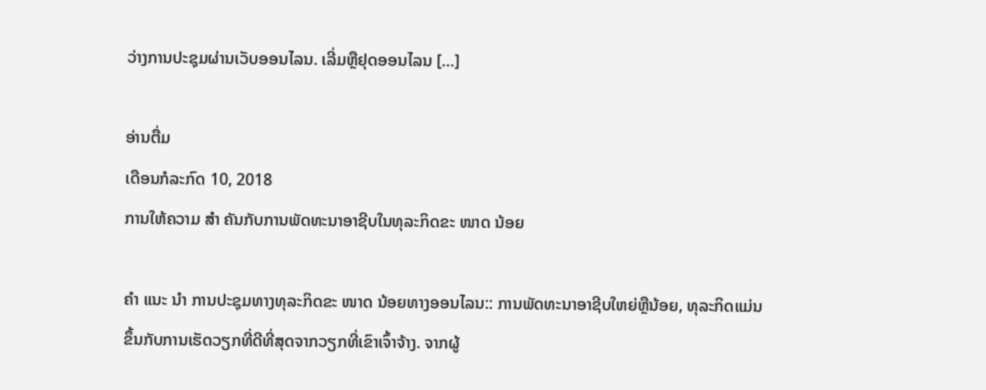ວ່າງການປະຊຸມຜ່ານເວັບອອນໄລນ. ເລີ່ມຫຼືຢຸດອອນໄລນ […]

ອ່ານຕື່ມ
ເດືອນກໍລະກົດ 10, 2018
ການໃຫ້ຄວາມ ສຳ ຄັນກັບການພັດທະນາອາຊີບໃນທຸລະກິດຂະ ໜາດ ນ້ອຍ

ຄຳ ແນະ ນຳ ການປະຊຸມທາງທຸລະກິດຂະ ໜາດ ນ້ອຍທາງອອນໄລນ:: ການພັດທະນາອາຊີບໃຫຍ່ຫຼືນ້ອຍ, ທຸລະກິດແມ່ນຂຶ້ນກັບການເຮັດວຽກທີ່ດີທີ່ສຸດຈາກວຽກທີ່ເຂົາເຈົ້າຈ້າງ. ຈາກຜູ້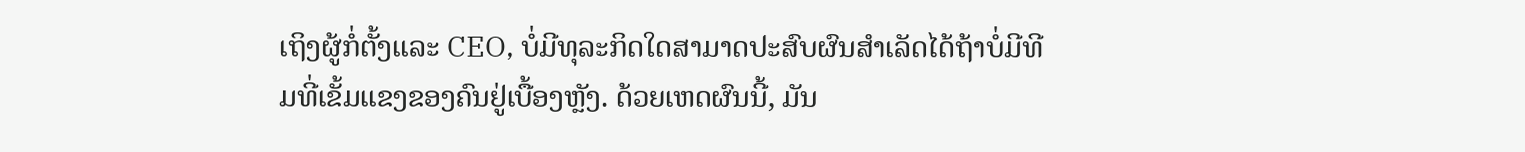ເຖິງຜູ້ກໍ່ຕັ້ງແລະ CEO, ບໍ່ມີທຸລະກິດໃດສາມາດປະສົບຜົນສໍາເລັດໄດ້ຖ້າບໍ່ມີທີມທີ່ເຂັ້ມແຂງຂອງຄົນຢູ່ເບື້ອງຫຼັງ. ດ້ວຍເຫດຜົນນີ້, ມັນ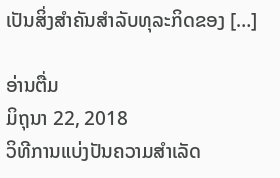ເປັນສິ່ງສໍາຄັນສໍາລັບທຸລະກິດຂອງ […]

ອ່ານຕື່ມ
ມິຖຸນາ 22, 2018
ວິທີການແບ່ງປັນຄວາມສໍາເລັດ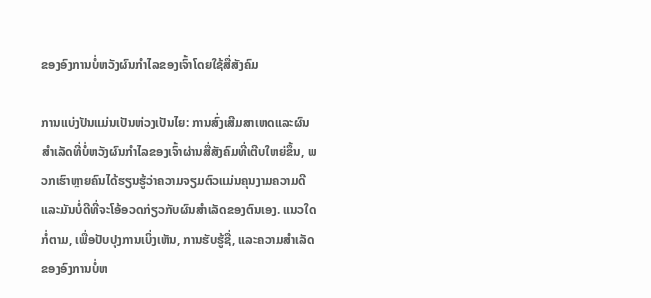ຂອງອົງການບໍ່ຫວັງຜົນກໍາໄລຂອງເຈົ້າໂດຍໃຊ້ສື່ສັງຄົມ

ການແບ່ງປັນແມ່ນເປັນຫ່ວງເປັນໄຍ: ການສົ່ງເສີມສາເຫດແລະຜົນສໍາເລັດທີ່ບໍ່ຫວັງຜົນກໍາໄລຂອງເຈົ້າຜ່ານສື່ສັງຄົມທີ່ເຕີບໃຫຍ່ຂຶ້ນ, ພວກເຮົາຫຼາຍຄົນໄດ້ຮຽນຮູ້ວ່າຄວາມຈຽມຕົວແມ່ນຄຸນງາມຄວາມດີແລະມັນບໍ່ດີທີ່ຈະໂອ້ອວດກ່ຽວກັບຜົນສໍາເລັດຂອງຕົນເອງ. ແນວໃດກໍ່ຕາມ, ເພື່ອປັບປຸງການເບິ່ງເຫັນ, ການຮັບຮູ້ຊື່, ແລະຄວາມສໍາເລັດຂອງອົງການບໍ່ຫ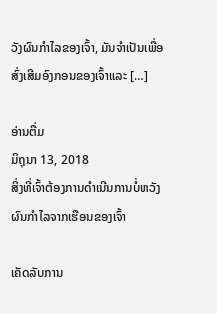ວັງຜົນກໍາໄລຂອງເຈົ້າ, ມັນຈໍາເປັນເພື່ອສົ່ງເສີມອົງກອນຂອງເຈົ້າແລະ […]

ອ່ານຕື່ມ
ມິຖຸນາ 13, 2018
ສິ່ງທີ່ເຈົ້າຕ້ອງການດໍາເນີນການບໍ່ຫວັງຜົນກໍາໄລຈາກເຮືອນຂອງເຈົ້າ

ເຄັດລັບການ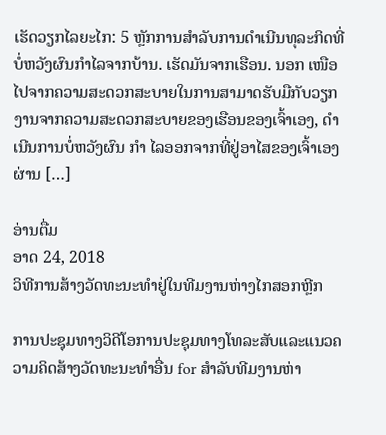ເຮັດວຽກໄລຍະໄກ: 5 ຫຼັກການສໍາລັບການດໍາເນີນທຸລະກິດທີ່ບໍ່ຫວັງຜົນກໍາໄລຈາກບ້ານ. ເຮັດມັນຈາກເຮືອນ. ນອກ ເໜືອ ໄປຈາກຄວາມສະດວກສະບາຍໃນການສາມາດຮັບມືກັບວຽກງານຈາກຄວາມສະດວກສະບາຍຂອງເຮືອນຂອງເຈົ້າເອງ, ດຳ ເນີນການບໍ່ຫວັງຜົນ ກຳ ໄລອອກຈາກທີ່ຢູ່ອາໄສຂອງເຈົ້າເອງຜ່ານ […]

ອ່ານຕື່ມ
ອາດ 24, 2018
ວິທີການສ້າງວັດທະນະທໍາຢູ່ໃນທີມງານຫ່າງໄກສອກຫຼີກ

ການປະຊຸມທາງວິດີໂອການປະຊຸມທາງໂທລະສັບແລະແນວຄວາມຄິດສ້າງວັດທະນະທໍາອື່ນ for ສໍາລັບທີມງານຫ່າ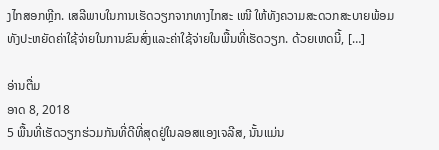ງໄກສອກຫຼີກ. ເສລີພາບໃນການເຮັດວຽກຈາກທາງໄກສະ ເໜີ ໃຫ້ທັງຄວາມສະດວກສະບາຍພ້ອມທັງປະຫຍັດຄ່າໃຊ້ຈ່າຍໃນການຂົນສົ່ງແລະຄ່າໃຊ້ຈ່າຍໃນພື້ນທີ່ເຮັດວຽກ. ດ້ວຍເຫດນີ້, […]

ອ່ານຕື່ມ
ອາດ 8, 2018
5 ພື້ນທີ່ເຮັດວຽກຮ່ວມກັນທີ່ດີທີ່ສຸດຢູ່ໃນລອສແອງເຈລີສ, ນັ້ນແມ່ນ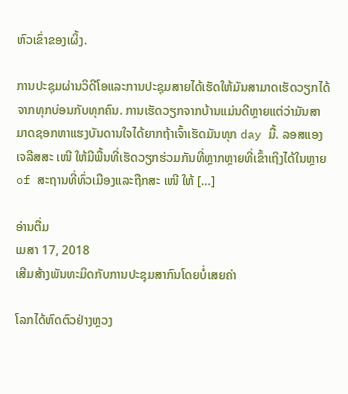ຫົວເຂົ່າຂອງເຜິ້ງ.

ການປະຊຸມຜ່ານວິດີໂອແລະການປະຊຸມສາຍໄດ້ເຮັດໃຫ້ມັນສາມາດເຮັດວຽກໄດ້ຈາກທຸກບ່ອນກັບທຸກຄົນ. ການເຮັດວຽກຈາກບ້ານແມ່ນດີຫຼາຍແຕ່ວ່າມັນສາມາດຊອກຫາແຮງບັນດານໃຈໄດ້ຍາກຖ້າເຈົ້າເຮັດມັນທຸກ day ມື້. ລອສແອງເຈລີສສະ ເໜີ ໃຫ້ມີພື້ນທີ່ເຮັດວຽກຮ່ວມກັນທີ່ຫຼາກຫຼາຍທີ່ເຂົ້າເຖິງໄດ້ໃນຫຼາຍ of ສະຖານທີ່ທົ່ວເມືອງແລະຖືກສະ ເໜີ ໃຫ້ […]

ອ່ານຕື່ມ
ເມສາ 17, 2018
ເສີມສ້າງພັນທະມິດກັບການປະຊຸມສາກົນໂດຍບໍ່ເສຍຄ່າ

ໂລກໄດ້ຫົດຕົວຢ່າງຫຼວງ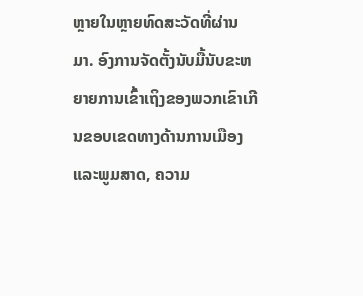ຫຼາຍໃນຫຼາຍທົດສະວັດທີ່ຜ່ານມາ. ອົງການຈັດຕັ້ງນັບມື້ນັບຂະຫຍາຍການເຂົ້າເຖິງຂອງພວກເຂົາເກີນຂອບເຂດທາງດ້ານການເມືອງແລະພູມສາດ, ຄວາມ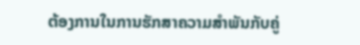ຕ້ອງການໃນການຮັກສາຄວາມສໍາພັນກັບຄູ່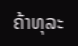ຄ້າທຸລະ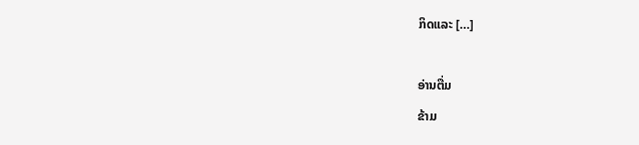ກິດແລະ […]

ອ່ານຕື່ມ
ຂ້າມ